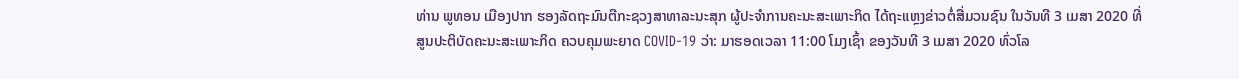ທ່ານ ພູທອນ ເມືອງປາກ ຮອງລັດຖະມົນຕີກະຊວງສາທາລະນະສຸກ ຜູ້ປະຈຳການຄະນະສະເພາະກິດ ໄດ້ຖະແຫຼງຂ່າວຕໍ່ສື່ມວນຊົນ ໃນວັນທີ 3 ເມສາ 2020 ທີ່ສູນປະຕິບັດຄະນະສະເພາະກິດ ຄວບຄຸມພະຍາດ COVID-19 ວ່າ: ມາຮອດເວລາ 11:00 ໂມງເຊົ້າ ຂອງວັນທີ 3 ເມສາ 2020 ທົ່ວໂລ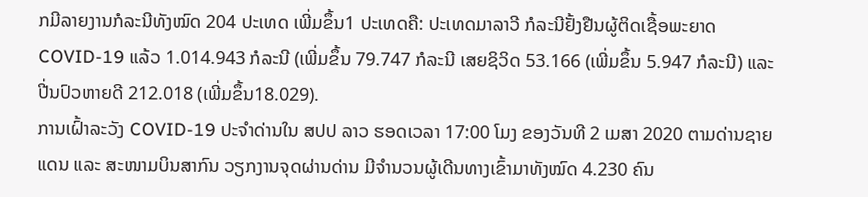ກມີລາຍງານກໍລະນີທັງໝົດ 204 ປະເທດ ເພີ່ມຂຶ້ນ1 ປະເທດຄື: ປະເທດມາລາວີ ກໍລະນີຢັ້ງຢືນຜູ້ຕິດເຊື້ອພະຍາດ COVID-19 ແລ້ວ 1.014.943 ກໍລະນີ (ເພີ່ມຂຶ້ນ 79.747 ກໍລະນີ ເສຍຊິວິດ 53.166 (ເພີ່ມຂຶ້ນ 5.947 ກໍລະນີ) ແລະ ປີ່ນປົວຫາຍດີ 212.018 (ເພີ່ມຂຶ້ນ18.029).
ການເຝົ້າລະວັງ COVID-19 ປະຈຳດ່ານໃນ ສປປ ລາວ ຮອດເວລາ 17:00 ໂມງ ຂອງວັນທີ 2 ເມສາ 2020 ຕາມດ່ານຊາຍແດນ ແລະ ສະໜາມບິນສາກົນ ວຽກງານຈຸດຜ່ານດ່ານ ມີຈໍານວນຜູ້ເດີນທາງເຂົ້າມາທັງໝົດ 4.230 ຄົນ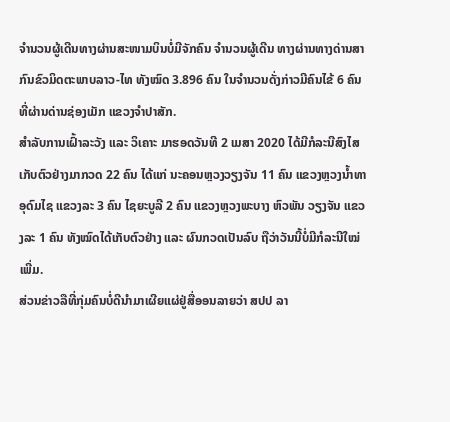ຈໍານວນຜູ້ເດີນທາງຜ່ານສະໜາມບິນບໍ່ມີຈັກຄົນ ຈໍານວນຜູ້ເດີນ ທາງຜ່ານທາງດ່ານສາກົນຂົວມິດຕະພາບລາວ-ໄທ ທັງໝົດ 3.896 ຄົນ ໃນຈໍານວນດັ່ງກ່າວມີຄົນໄຂ້ 6 ຄົນ ທີ່ຜ່ານດ່ານຊ່ອງເມັກ ແຂວງຈຳປາສັກ.
ສໍາລັບການເຝົ້າລະວັງ ແລະ ວິເຄາະ ມາຮອດວັນທີ 2 ເມສາ 2020 ໄດ້ມີກໍລະນີສົງໄສເກັບຕົວຢ່າງມາກວດ 22 ຄົນ ໄດ້ແກ່ ນະຄອນຫຼວງວຽງຈັນ 11 ຄົນ ແຂວງຫຼວງນໍ້າທາ ອຸດົມໄຊ ແຂວງລະ 3 ຄົນ ໄຊຍະບູລີ 2 ຄົນ ແຂວງຫຼວງພະບາງ ຫົວພັນ ວຽງຈັນ ແຂວງລະ 1 ຄົນ ທັງໝົດໄດ້ເກັບຕົວຢ່າງ ແລະ ຜົນກວດເປັນລົບ ຖືວ່າວັນນີ້ບໍ່ມີກໍລະນີໃໝ່ເພີ່ມ.
ສ່ວນຂ່າວລືທີ່ກຸ່ມຄົນບໍ່ດີນໍາມາເຜີຍແຜ່ຢູ່ສື່ອອນລາຍວ່າ ສປປ ລາ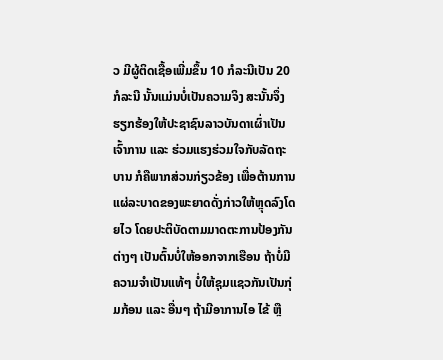ວ ມີຜູ້ຕິດເຊື້ອເພີ່ມຂຶ້ນ 10 ກໍລະນີເປັນ 20 ກໍລະນີ ນັ້ນແມ່ນບໍ່ເປັນຄວາມຈິງ ສະນັ້ນຈຶ່ງຮຽກຮ້ອງໃຫ້ປະຊາຊົນລາວບັນດາເຜົ່າເປັນເຈົ້າການ ແລະ ຮ່ວມແຮງຮ່ວມໃຈກັບລັດຖະບານ ກໍຄືພາກສ່ວນກ່ຽວຂ້ອງ ເພື່ອຕ້ານການແຜ່ລະບາດຂອງພະຍາດດັ່ງກ່າວໃຫ້ຫຼຸດລົງໂດຍໄວ ໂດຍປະຕິບັດຕາມມາດຕະການປ້ອງກັນຕ່າງໆ ເປັນຕົ້ນບໍ່ໃຫ້ອອກຈາກເຮືອນ ຖ້າບໍ່ມີຄວາມຈຳເປັນແທ້ໆ ບໍ່ໃຫ້ຊຸມແຊວກັນເປັນກຸ່ມກ້ອນ ແລະ ອື່ນໆ ຖ້າມີອາການໄອ ໄຂ້ ຫຼື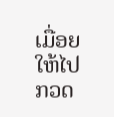ເມື່ອຍໃຫ້ໄປກວດ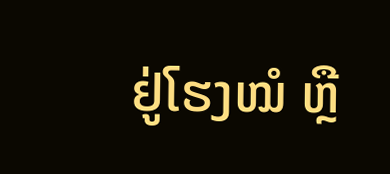ຢູ່ໂຮງໝໍ ຫຼື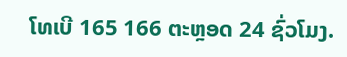ໂທເບີ 165 166 ຕະຫຼອດ 24 ຊົ່ວໂມງ.